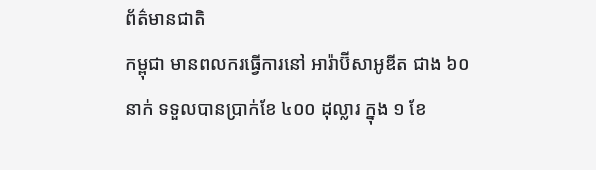ព័ត៌មានជាតិ
កម្ពុជា មានពលករធ្វើការនៅ អារ៉ាប៊ីសាអូឌីត ជាង ៦០ នាក់ ទទួលបានប្រាក់ខែ ៤០០ ដុល្លារ ក្នុង ១ ខែ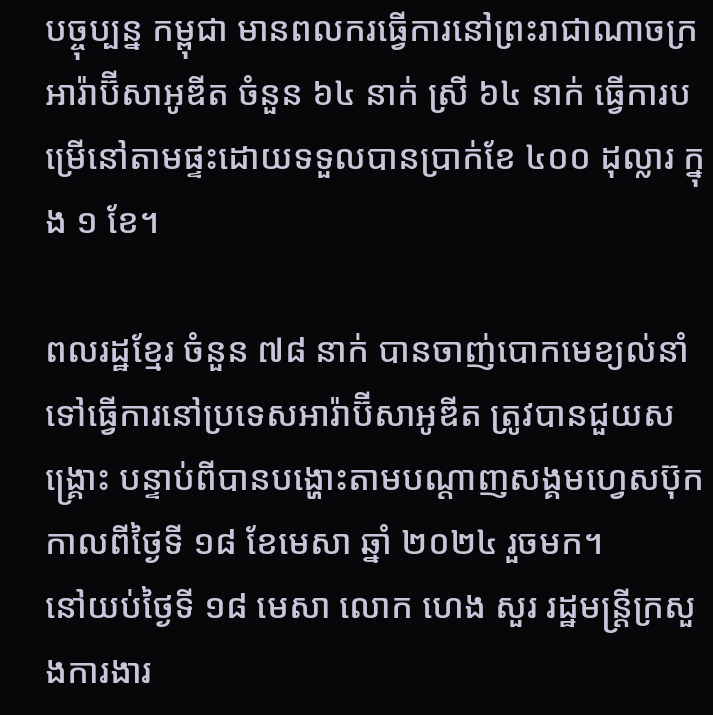បច្ចុប្បន្ន កម្ពុជា មានពលករធ្វើការនៅព្រះរាជាណាចក្រអារ៉ាប៊ីសាអូឌីត ចំនួន ៦៤ នាក់ ស្រី ៦៤ នាក់ ធ្វើការបម្រើនៅតាមផ្ទះដោយទទួលបានប្រាក់ខែ ៤០០ ដុល្លារ ក្នុង ១ ខែ។

ពលរដ្ឋខ្មែរ ចំនួន ៧៨ នាក់ បានចាញ់បោកមេខ្យល់នាំទៅធ្វើការនៅប្រទេសអារ៉ាប៊ីសាអូឌីត ត្រូវបានជួយសង្គ្រោះ បន្ទាប់ពីបានបង្ហោះតាមបណ្ដាញសង្គមហ្វេសប៊ុក កាលពីថ្ងៃទី ១៨ ខែមេសា ឆ្នាំ ២០២៤ រួចមក។
នៅយប់ថ្ងៃទី ១៨ មេសា លោក ហេង សួរ រដ្ឋមន្ត្រីក្រសួងការងារ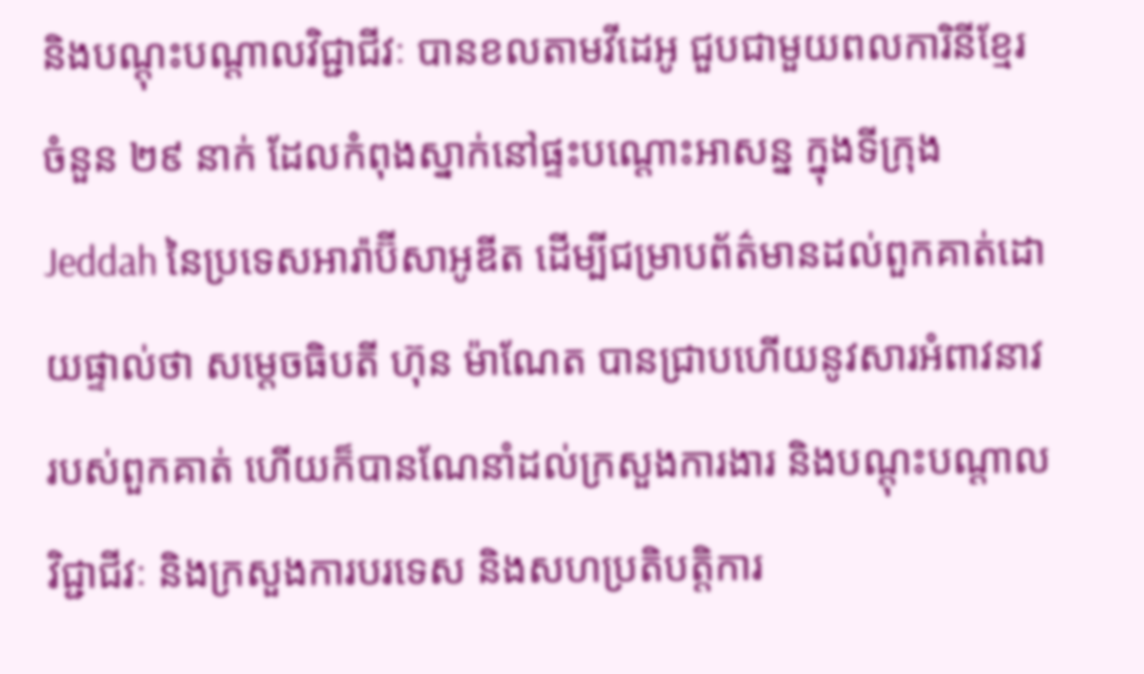និងបណ្ដុះបណ្ដាលវិជ្ជាជីវៈ បានខលតាមវីដេអូ ជួបជាមួយពលការិនីខ្មែរ ចំនួន ២៩ នាក់ ដែលកំពុងស្នាក់នៅផ្ទះបណ្ដោះអាសន្ន ក្នុងទីក្រុង Jeddah នៃប្រទេសអារ៉ាប៊ីសាអូឌីត ដើម្បីជម្រាបព័ត៌មានដល់ពួកគាត់ដោយផ្ទាល់ថា សម្តេចធិបតី ហ៊ុន ម៉ាណែត បានជ្រាបហើយនូវសារអំពាវនាវរបស់ពួកគាត់ ហើយក៏បានណែនាំដល់ក្រសួងការងារ និងបណ្ដុះបណ្ដាលវិជ្ជាជីវៈ និងក្រសួងការបរទេស និងសហប្រតិបត្តិការ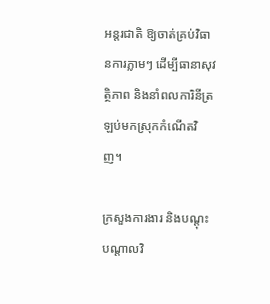អន្តរជាតិ ឱ្យចាត់គ្រប់វិធានការភ្លាមៗ ដើម្បីធានាសុវត្ថិភាព និងនាំពលការិនីត្រឡប់មកស្រុកកំណើតវិញ។

ក្រសួងការងារ និងបណ្ដុះបណ្ដាលវិ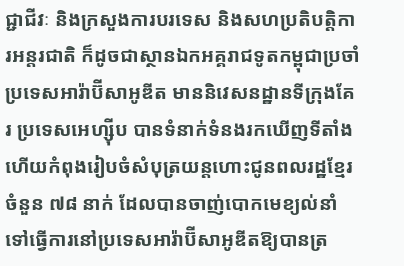ជ្ជាជីវៈ និងក្រសួងការបរទេស និងសហប្រតិបត្តិការអន្តរជាតិ ក៏ដូចជាស្ថានឯកអគ្គរាជទូតកម្ពុជាប្រចាំប្រទេសអារ៉ាប៊ីសាអូឌីត មាននិវេសនដ្ឋានទីក្រុងគែរ ប្រទេសអេហ្ស៊ីប បានទំនាក់ទំនងរកឃើញទីតាំង ហើយកំពុងរៀបចំសំបុត្រយន្តហោះជូនពលរដ្ឋខ្មែរចំនួន ៧៨ នាក់ ដែលបានចាញ់បោកមេខ្យល់នាំទៅធ្វើការនៅប្រទេសអារ៉ាប៊ីសាអូឌីតឱ្យបានត្រ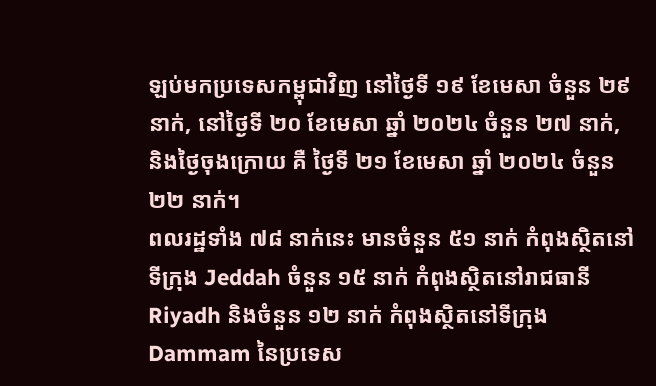ឡប់មកប្រទេសកម្ពុជាវិញ នៅថ្ងៃទី ១៩ ខែមេសា ចំនួន ២៩ នាក់, នៅថ្ងៃទី ២០ ខែមេសា ឆ្នាំ ២០២៤ ចំនួន ២៧ នាក់, និងថ្ងៃចុងក្រោយ គឺ ថ្ងៃទី ២១ ខែមេសា ឆ្នាំ ២០២៤ ចំនួន ២២ នាក់។
ពលរដ្ឋទាំង ៧៨ នាក់នេះ មានចំនួន ៥១ នាក់ កំពុងស្ថិតនៅទីក្រុង Jeddah ចំនួន ១៥ នាក់ កំពុងស្ថិតនៅរាជធានី Riyadh និងចំនួន ១២ នាក់ កំពុងស្ថិតនៅទីក្រុង Dammam នៃប្រទេស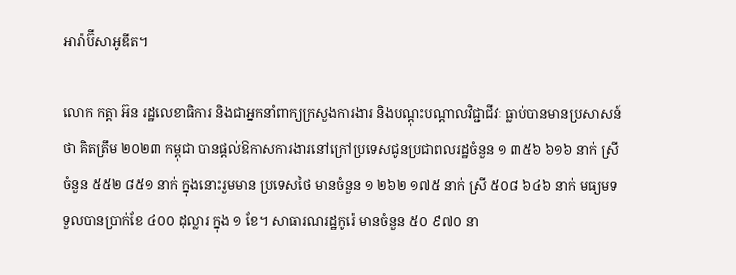អារ៉ាប៊ីសាអូឌីត។

លោក កត្តា អ៊ន រដ្ឋលេខាធិការ និងជាអ្នកនាំពាក្យក្រសួងការងារ និងបណ្ដុះបណ្ដាលវិជ្ជាជីវៈ ធ្លាប់បានមានប្រសាសន៍ថា គិតត្រឹម ២០២៣ កម្ពុជា បានផ្តល់ឱកាសការងារនៅក្រៅប្រទេសជូនប្រជាពលរដ្ឋចំនួន ១ ៣៥៦ ៦១៦ នាក់ ស្រីចំនួន ៥៥២ ៨៥១ នាក់ ក្នុងនោះរួមមាន ប្រទេសថៃ មានចំនួន ១ ២៦២ ១៧៥ នាក់ ស្រី ៥០៨ ៦៤៦ នាក់ មធ្យមទទួលបានប្រាក់ខែ ៤០០ ដុល្លារ ក្នុង ១ ខែ។ សាធារណរដ្ឋកូរ៉េ មានចំនួន ៥០ ៩៧០ នា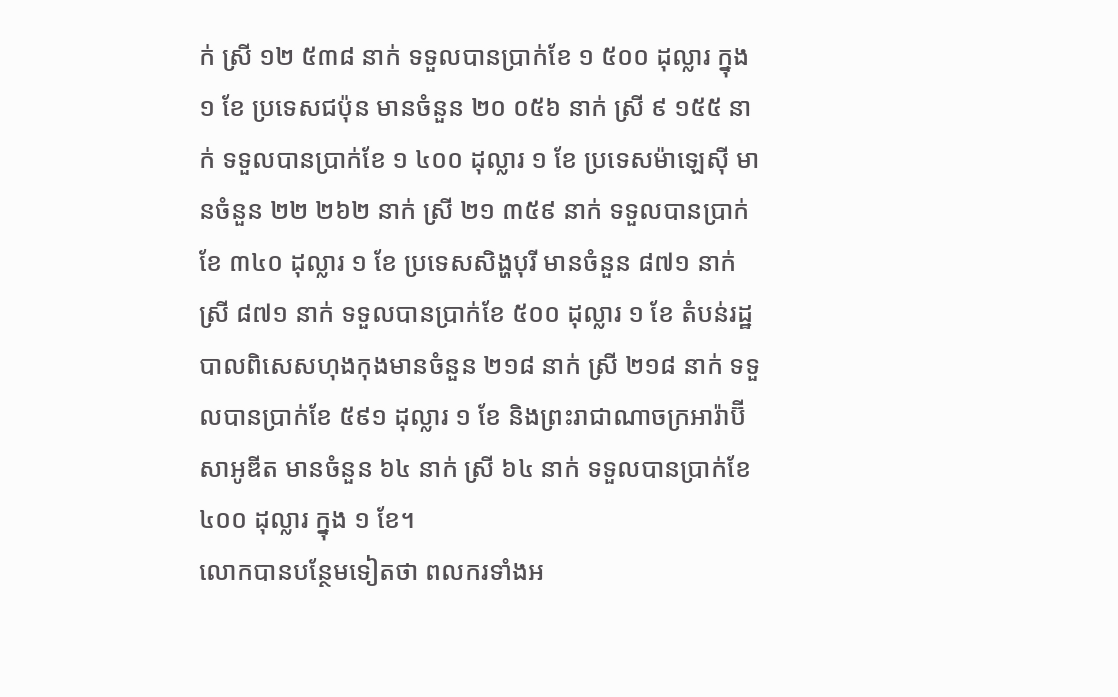ក់ ស្រី ១២ ៥៣៨ នាក់ ទទួលបានប្រាក់ខែ ១ ៥០០ ដុល្លារ ក្នុង ១ ខែ ប្រទេសជប៉ុន មានចំនួន ២០ ០៥៦ នាក់ ស្រី ៩ ១៥៥ នាក់ ទទួលបានប្រាក់ខែ ១ ៤០០ ដុល្លារ ១ ខែ ប្រទេសម៉ាឡេស៊ី មានចំនួន ២២ ២៦២ នាក់ ស្រី ២១ ៣៥៩ នាក់ ទទួលបានប្រាក់ខែ ៣៤០ ដុល្លារ ១ ខែ ប្រទេសសិង្ហបុរី មានចំនួន ៨៧១ នាក់ ស្រី ៨៧១ នាក់ ទទួលបានប្រាក់ខែ ៥០០ ដុល្លារ ១ ខែ តំបន់រដ្ឋបាលពិសេសហុងកុងមានចំនួន ២១៨ នាក់ ស្រី ២១៨ នាក់ ទទួលបានប្រាក់ខែ ៥៩១ ដុល្លារ ១ ខែ និងព្រះរាជាណាចក្រអារ៉ាប៊ីសាអូឌីត មានចំនួន ៦៤ នាក់ ស្រី ៦៤ នាក់ ទទួលបានប្រាក់ខែ ៤០០ ដុល្លារ ក្នុង ១ ខែ។
លោកបានបន្ថែមទៀតថា ពលករទាំងអ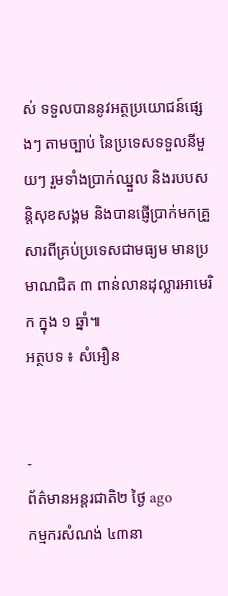ស់ ទទួលបាននូវអត្ថប្រយោជន៍ផ្សេងៗ តាមច្បាប់ នៃប្រទេសទទួលនីមួយៗ រួមទាំងប្រាក់ឈ្នួល និងរបបសន្តិសុខសង្គម និងបានផ្ញើប្រាក់មកគ្រួសារពីគ្រប់ប្រទេសជាមធ្យម មានប្រមាណជិត ៣ ពាន់លានដុល្លារអាមេរិក ក្នុង ១ ឆ្នាំ៕
អត្ថបទ ៖ សំអឿន


-
ព័ត៌មានអន្ដរជាតិ២ ថ្ងៃ ago
កម្មករសំណង់ ៤៣នា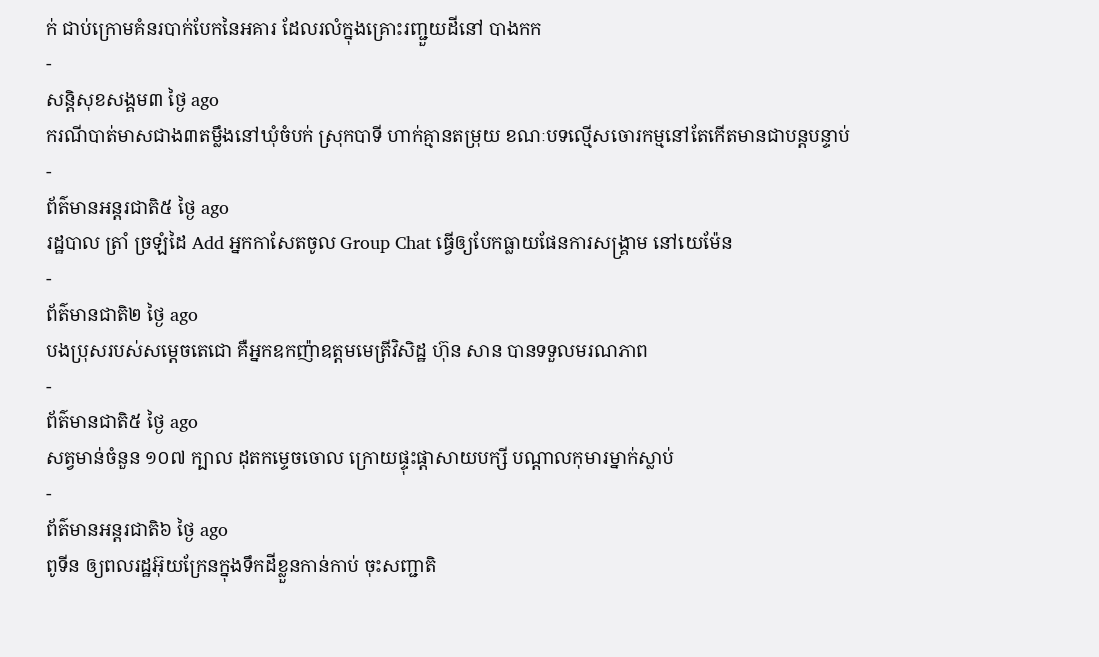ក់ ជាប់ក្រោមគំនរបាក់បែកនៃអគារ ដែលរលំក្នុងគ្រោះរញ្ជួយដីនៅ បាងកក
-
សន្តិសុខសង្គម៣ ថ្ងៃ ago
ករណីបាត់មាសជាង៣តម្លឹងនៅឃុំចំបក់ ស្រុកបាទី ហាក់គ្មានតម្រុយ ខណៈបទល្មើសចោរកម្មនៅតែកើតមានជាបន្តបន្ទាប់
-
ព័ត៌មានអន្ដរជាតិ៥ ថ្ងៃ ago
រដ្ឋបាល ត្រាំ ច្រឡំដៃ Add អ្នកកាសែតចូល Group Chat ធ្វើឲ្យបែកធ្លាយផែនការសង្គ្រាម នៅយេម៉ែន
-
ព័ត៌មានជាតិ២ ថ្ងៃ ago
បងប្រុសរបស់សម្ដេចតេជោ គឺអ្នកឧកញ៉ាឧត្តមមេត្រីវិសិដ្ឋ ហ៊ុន សាន បានទទួលមរណភាព
-
ព័ត៌មានជាតិ៥ ថ្ងៃ ago
សត្វមាន់ចំនួន ១០៧ ក្បាល ដុតកម្ទេចចោល ក្រោយផ្ទុះផ្ដាសាយបក្សី បណ្តាលកុមារម្នាក់ស្លាប់
-
ព័ត៌មានអន្ដរជាតិ៦ ថ្ងៃ ago
ពូទីន ឲ្យពលរដ្ឋអ៊ុយក្រែនក្នុងទឹកដីខ្លួនកាន់កាប់ ចុះសញ្ជាតិ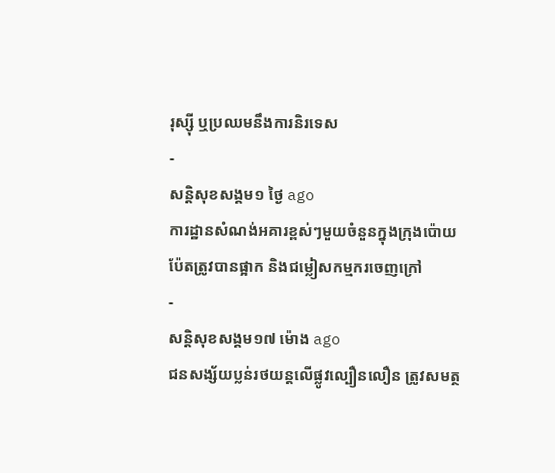រុស្ស៊ី ឬប្រឈមនឹងការនិរទេស
-
សន្តិសុខសង្គម១ ថ្ងៃ ago
ការដ្ឋានសំណង់អគារខ្ពស់ៗមួយចំនួនក្នុងក្រុងប៉ោយប៉ែតត្រូវបានផ្អាក និងជម្លៀសកម្មករចេញក្រៅ
-
សន្តិសុខសង្គម១៧ ម៉ោង ago
ជនសង្ស័យប្លន់រថយន្តលើផ្លូវល្បឿនលឿន ត្រូវសមត្ថ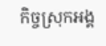កិច្ចស្រុកអង្គ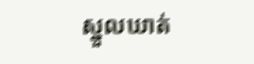ស្នួលឃាត់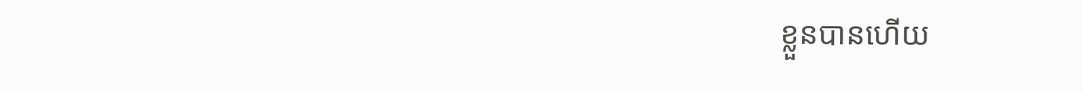ខ្លួនបានហើយ